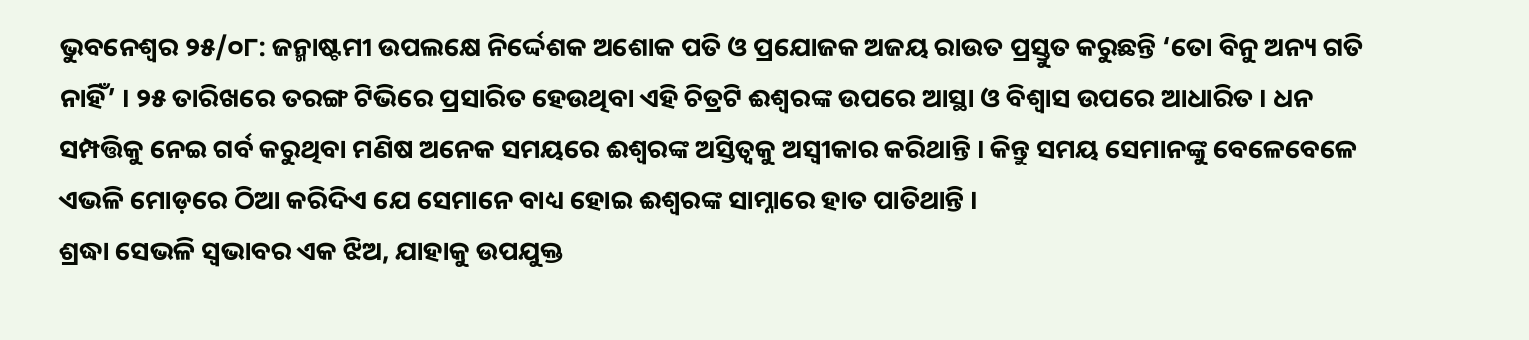ଭୁବନେଶ୍ୱର ୨୫/୦୮: ଜନ୍ମାଷ୍ଟମୀ ଉପଲକ୍ଷେ ନିର୍ଦ୍ଦେଶକ ଅଶୋକ ପତି ଓ ପ୍ରଯୋଜକ ଅଜୟ ରାଉତ ପ୍ରସ୍ତୁତ କରୁଛନ୍ତି ‘ତୋ ବିନୁ ଅନ୍ୟ ଗତି ନାହିଁ’ । ୨୫ ତାରିଖରେ ତରଙ୍ଗ ଟିଭିରେ ପ୍ରସାରିତ ହେଉଥିବା ଏହି ଚିତ୍ରଟି ଈଶ୍ୱରଙ୍କ ଉପରେ ଆସ୍ଥା ଓ ବିଶ୍ୱାସ ଉପରେ ଆଧାରିତ । ଧନ ସମ୍ପତ୍ତିକୁ ନେଇ ଗର୍ବ କରୁଥିବା ମଣିଷ ଅନେକ ସମୟରେ ଈଶ୍ୱରଙ୍କ ଅସ୍ତିତ୍ୱକୁ ଅସ୍ୱୀକାର କରିଥାନ୍ତି । କିନ୍ତୁ ସମୟ ସେମାନଙ୍କୁ ବେଳେବେଳେ ଏଭଳି ମୋଡ଼ରେ ଠିଆ କରିଦିଏ ଯେ ସେମାନେ ବାଧ୍ୟ ହୋଇ ଈଶ୍ୱରଙ୍କ ସାମ୍ନାରେ ହାତ ପାତିଥାନ୍ତି ।
ଶ୍ରଦ୍ଧା ସେଭଳି ସ୍ୱଭାବର ଏକ ଝିଅ, ଯାହାକୁ ଉପଯୁକ୍ତ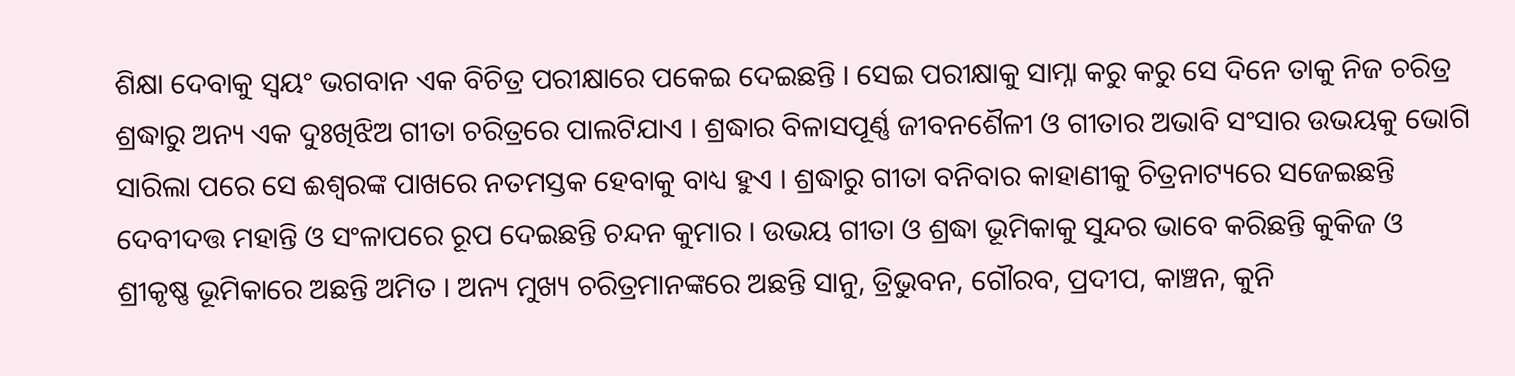ଶିକ୍ଷା ଦେବାକୁ ସ୍ୱୟଂ ଭଗବାନ ଏକ ବିଚିତ୍ର ପରୀକ୍ଷାରେ ପକେଇ ଦେଇଛନ୍ତି । ସେଇ ପରୀକ୍ଷାକୁ ସାମ୍ନା କରୁ କରୁ ସେ ଦିନେ ତାକୁ ନିଜ ଚରିତ୍ର ଶ୍ରଦ୍ଧାରୁ ଅନ୍ୟ ଏକ ଦୁଃଖିଝିଅ ଗୀତା ଚରିତ୍ରରେ ପାଲଟିଯାଏ । ଶ୍ରଦ୍ଧାର ବିଳାସପୂର୍ଣ୍ଣ ଜୀବନଶୈଳୀ ଓ ଗୀତାର ଅଭାବି ସଂସାର ଉଭୟକୁ ଭୋଗି ସାରିଲା ପରେ ସେ ଈଶ୍ୱରଙ୍କ ପାଖରେ ନତମସ୍ତକ ହେବାକୁ ବାଧ୍ୟ ହୁଏ । ଶ୍ରଦ୍ଧାରୁ ଗୀତା ବନିବାର କାହାଣୀକୁ ଚିତ୍ରନାଟ୍ୟରେ ସଜେଇଛନ୍ତି ଦେବୀଦତ୍ତ ମହାନ୍ତି ଓ ସଂଳାପରେ ରୂପ ଦେଇଛନ୍ତି ଚନ୍ଦନ କୁମାର । ଉଭୟ ଗୀତା ଓ ଶ୍ରଦ୍ଧା ଭୂମିକାକୁ ସୁନ୍ଦର ଭାବେ କରିଛନ୍ତି କୁକିଜ ଓ ଶ୍ରୀକୃଷ୍ଣ ଭୂମିକାରେ ଅଛନ୍ତି ଅମିତ । ଅନ୍ୟ ମୁଖ୍ୟ ଚରିତ୍ରମାନଙ୍କରେ ଅଛନ୍ତି ସାନୁ, ତ୍ରିଭୁବନ, ଗୌରବ, ପ୍ରଦୀପ, କାଞ୍ଚନ, କୁନି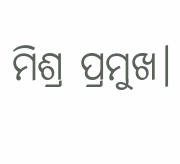ମିଶ୍ର ପ୍ରମୁଖ।